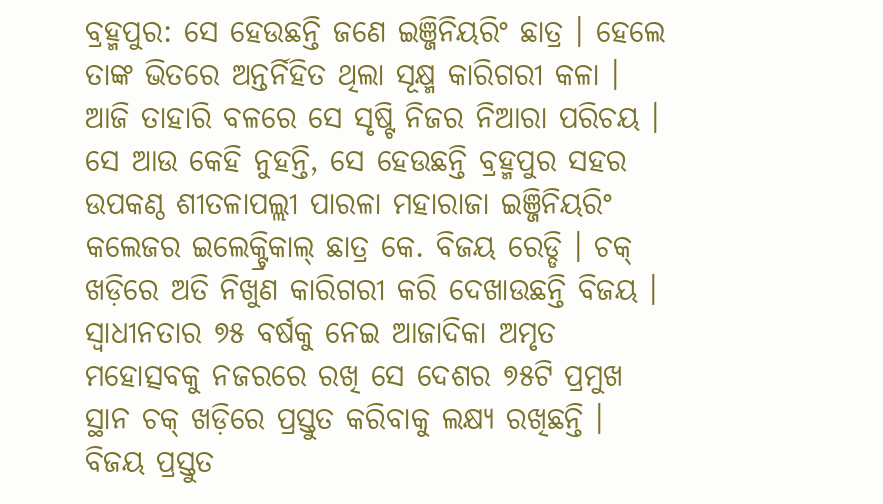ବ୍ରହ୍ମପୁର: ସେ ହେଉଛନ୍ତି ଜଣେ ଇଞ୍ଜିନିୟରିଂ ଛାତ୍ର । ହେଲେ ତାଙ୍କ ଭିତରେ ଅନ୍ତର୍ନିହିତ ଥିଲା ସୂକ୍ଷ୍ମ କାରିଗରୀ କଳା । ଆଜି ତାହାରି ବଳରେ ସେ ସୃଷ୍ଟି ନିଜର ନିଆରା ପରିଚୟ । ସେ ଆଉ କେହି ନୁହନ୍ତି, ସେ ହେଉଛନ୍ତି ବ୍ରହ୍ମପୁର ସହର ଉପକଣ୍ଠ ଶୀତଳାପଲ୍ଲୀ ପାରଳା ମହାରାଜା ଇଞ୍ଜିନିୟରିଂ କଲେଜର ଇଲେକ୍ଟ୍ରିକାଲ୍ ଛାତ୍ର କେ. ବିଜୟ ରେଡ୍ଡି । ଚକ୍ ଖଡ଼ିରେ ଅତି ନିଖୁଣ କାରିଗରୀ କରି ଦେଖାଉଛନ୍ତି ବିଜୟ । ସ୍ବାଧୀନତାର ୭୫ ବର୍ଷକୁ ନେଇ ଆଜାଦିକା ଅମୃତ ମହୋତ୍ସବକୁ ନଜରରେ ରଖି ସେ ଦେଶର ୭୫ଟି ପ୍ରମୁଖ ସ୍ଥାନ ଚକ୍ ଖଡ଼ିରେ ପ୍ରସ୍ତୁତ କରିବାକୁ ଲକ୍ଷ୍ୟ ରଖିଛନ୍ତି ।
ବିଜୟ ପ୍ରସ୍ତୁତ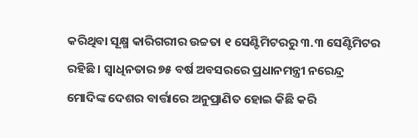କରିଥିବା ସୂକ୍ଷ୍ମ କାରିଗରୀର ଉଚ୍ଚତା ୧ ସେଣ୍ଟିମିଟରରୁ ୩.୩ ସେଣ୍ଟିମିଟର ରହିଛି । ସ୍ୱାଧିନତାର ୭୫ ବର୍ଷ ଅବସରରେ ପ୍ରଧାନମନ୍ତ୍ରୀ ନରେନ୍ଦ୍ର ମୋଦିଙ୍କ ଦେଶର ବାର୍ତ୍ତାରେ ଅନୁପ୍ରାଣିତ ହୋଇ କିଛି କରି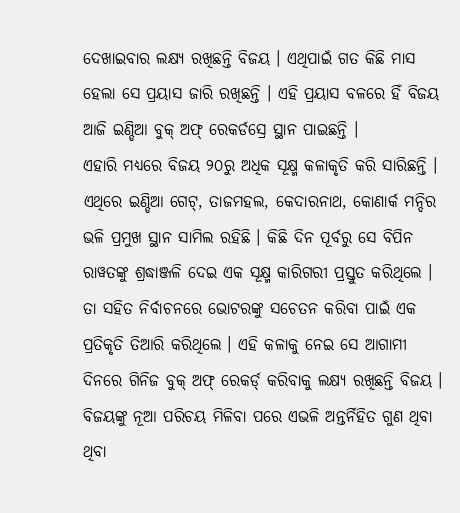ଦେଖାଇବାର ଲକ୍ଷ୍ୟ ରଖିଛନ୍ତି ବିଜୟ । ଏଥିପାଇଁ ଗତ କିଛି ମାସ ହେଲା ସେ ପ୍ରୟାସ ଜାରି ରଖିଛନ୍ତି । ଏହି ପ୍ରୟାସ ବଳରେ ହିଁ ବିଜୟ ଆଜି ଇଣ୍ଡିଆ ବୁକ୍ ଅଫ୍ ରେକର୍ଡସ୍ରେ ସ୍ଥାନ ପାଇଛନ୍ତି ।
ଏହାରି ମଧ୍ୟରେ ବିଜୟ ୨୦ରୁ ଅଧିକ ସୂକ୍ଷ୍ମ କଳାକୃତି କରି ସାରିଛନ୍ତି । ଏଥିରେ ଇଣ୍ଡିଆ ଗେଟ୍, ତାଜମହଲ, କେଦାରନାଥ, କୋଣାର୍କ ମନ୍ଦିର ଭଳି ପ୍ରମୁଖ ସ୍ଥାନ ସାମିଲ ରହିଛି । କିଛି ଦିନ ପୂର୍ବରୁ ସେ ବିପିନ ରାୱତଙ୍କୁ ଶ୍ରଦ୍ଧାଞ୍ଜଳି ଦେଇ ଏକ ସୂକ୍ଷ୍ମ କାରିଗରୀ ପ୍ରସ୍ତୁତ କରିଥିଲେ । ତା ସହିତ ନିର୍ବାଚନରେ ଭୋଟରଙ୍କୁ ସଚେତନ କରିବା ପାଇଁ ଏକ ପ୍ରତିକୃତି ତିଆରି କରିଥିଲେ । ଏହି କଳାକୁ ନେଇ ସେ ଆଗାମୀ ଦିନରେ ଗିନିଜ ବୁକ୍ ଅଫ୍ ରେକର୍ଡ୍ କରିବାକୁ ଲକ୍ଷ୍ୟ ରଖିଛନ୍ତି ବିଜୟ ।
ବିଜୟଙ୍କୁ ନୂଆ ପରିଚୟ ମିଳିବା ପରେ ଏଭଳି ଅନ୍ତର୍ନିହିତ ଗୁଣ ଥିବା ଥିବା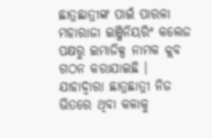ଛାତ୍ରଛାତ୍ରୀଙ୍କ ପାଇଁ ପାରଳା ମହାରାଜା ଇଞ୍ଜିନିୟରିଂ କଲେଜ ପକ୍ଷରୁ ଇମାଜିକ୍ସ ନାମକ କ୍ଲବ ଗଠନ କରାଯାଇଛି । ଯାହାଦ୍ବାରା ଛାତ୍ରଛାତ୍ରୀ ନିଜ ଭିତରେ ଥିବା କଳାକୁ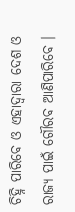ଚିହ୍ନି ପାରିବେ ଓ ଏହାଦ୍ବାରା ଦେଶ ଓ ରାଜ୍ୟ ପାଇଁ ଗୌରବ ଆଣିପାରିବେ ।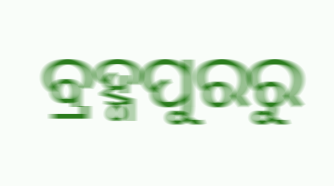ବ୍ରହ୍ମପୁରରୁ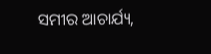ସମୀର ଆଚାର୍ଯ୍ୟ,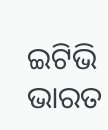ଇଟିଭି ଭାରତ